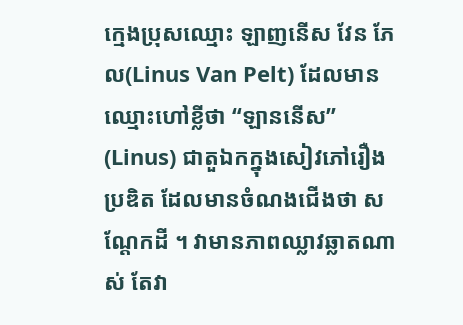ក្មេងប្រុសឈ្មោះ ឡាញនើស វែន ភែល(Linus Van Pelt) ដែលមានឈ្មោះហៅខ្លីថា “ឡាននើស” (Linus) ជាតួឯកក្នុងសៀវភៅរឿងប្រឌិត ដែលមានចំណងជើងថា សណ្តែកដី ។ វាមានភាពឈ្លាវឆ្លាតណាស់ តែវា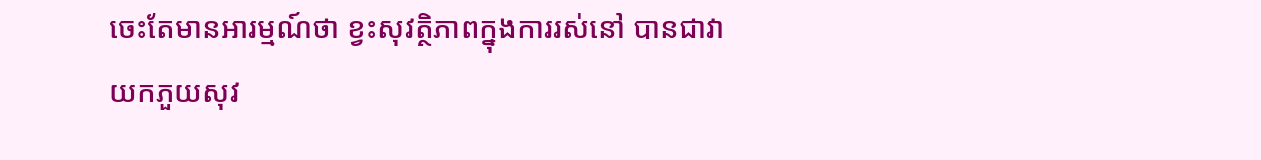ចេះតែមានអារម្មណ៍ថា ខ្វះសុវត្ថិភាពក្នុងការរស់នៅ បានជាវាយកភួយសុវ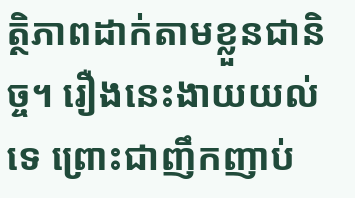ត្ថិភាពដាក់តាមខ្លួនជានិច្ច។ រឿងនេះងាយយល់ទេ ព្រោះជាញឹកញាប់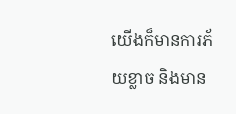យើងក៏មានការភ័យខ្លាច និងមាន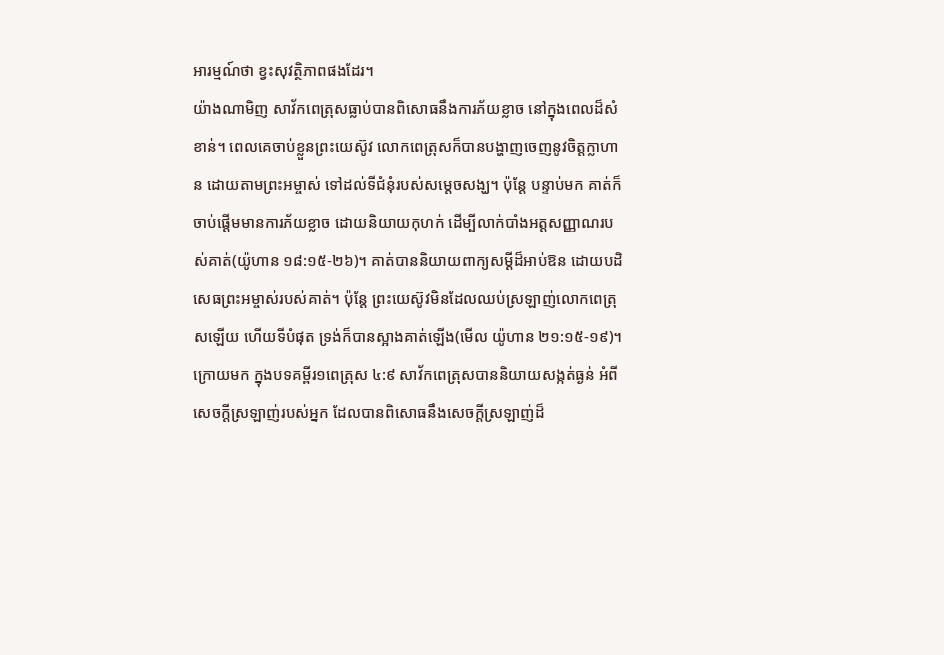អារម្មណ៍ថា ខ្វះសុវត្ថិភាពផងដែរ។
យ៉ាងណាមិញ សាវ័កពេត្រុសធ្លាប់បានពិសោធនឹងការភ័យខ្លាច នៅក្នុងពេលដ៏សំខាន់។ ពេលគេចាប់ខ្លួនព្រះយេស៊ូវ លោកពេត្រុសក៏បានបង្ហាញចេញនូវចិត្តក្លាហាន ដោយតាមព្រះអម្ចាស់ ទៅដល់ទីជំនុំរបស់សម្តេចសង្ឃ។ ប៉ុន្តែ បន្ទាប់មក គាត់ក៏ចាប់ផ្តើមមានការភ័យខ្លាច ដោយនិយាយកុហក់ ដើម្បីលាក់បាំងអត្តសញ្ញាណរបស់គាត់(យ៉ូហាន ១៨:១៥-២៦)។ គាត់បាននិយាយពាក្យសម្តីដ៏អាប់ឱន ដោយបដិសេធព្រះអម្ចាស់របស់គាត់។ ប៉ុន្តែ ព្រះយេស៊ូវមិនដែលឈប់ស្រឡាញ់លោកពេត្រុសឡើយ ហើយទីបំផុត ទ្រង់ក៏បានស្អាងគាត់ឡើង(មើល យ៉ូហាន ២១:១៥-១៩)។
ក្រោយមក ក្នុងបទគម្ពីរ១ពេត្រុស ៤:៩ សាវ័កពេត្រុសបាននិយាយសង្កត់ធ្ងន់ អំពីសេចក្តីស្រឡាញ់របស់អ្នក ដែលបានពិសោធនឹងសេចក្តីស្រឡាញ់ដ៏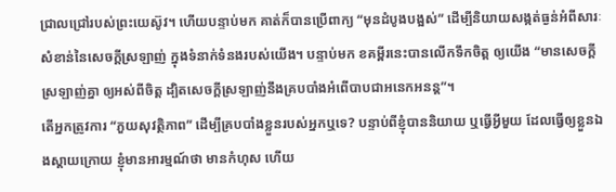ជ្រាលជ្រៅរបស់ព្រះយេស៊ូវ។ ហើយបន្ទាប់មក គាត់ក៏បានប្រើពាក្យ “មុនដំបូងបង្អស់” ដើម្បីនិយាយសង្កត់ធ្ងន់អំពីសារៈសំខាន់នៃសេចក្តីស្រឡាញ់ ក្នុងទំនាក់ទំនងរបស់យើង។ បន្ទាប់មក ខគម្ពីរនេះបានលើកទឹកចិត្ត ឲ្យយើង “មានសេចក្តីស្រឡាញ់គ្នា ឲ្យអស់ពីចិត្ត ដ្បិតសេចក្តីស្រឡាញ់នឹងគ្របបាំងអំពើបាបជាអនេកអនន្ត”។
តើអ្នកត្រូវការ “ភួយសុវត្ថិភាព” ដើម្បីគ្របបាំងខ្លួនរបស់អ្នកឬទេ? បន្ទាប់ពីខ្ញុំបាននិយាយ ឬធ្វើអ្វីមួយ ដែលធ្វើឲ្យខ្លួនឯងស្តាយក្រោយ ខ្ញុំមានអារម្មណ៍ថា មានកំហុស ហើយ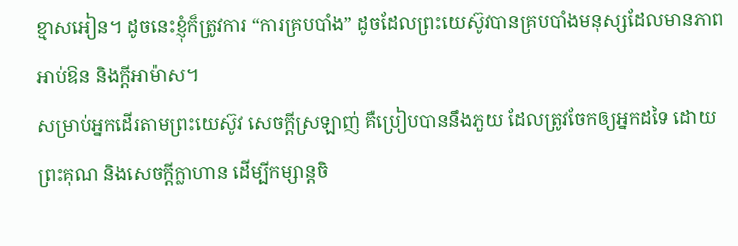ខ្មាសអៀន។ ដូចនេះខ្ញុំក៏ត្រូវការ “ការគ្របបាំង” ដូចដែលព្រះយេស៊ូវបានគ្របបាំងមនុស្សដែលមានភាពអាប់ឱន និងក្តីអាម៉ាស។
សម្រាប់អ្នកដើរតាមព្រះយេស៊ូវ សេចក្តីស្រឡាញ់ គឺប្រៀបបាននឹងភួយ ដែលត្រូវចែកឲ្យអ្នកដទៃ ដោយព្រះគុណ និងសេចក្តីក្លាហាន ដើម្បីកម្សាន្តចិ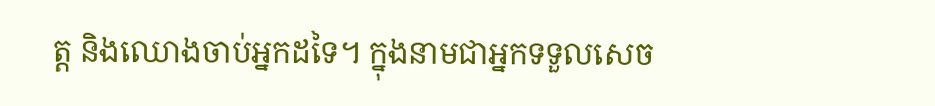ត្ត និងឈោងចាប់អ្នកដទៃ។ ក្នុងនាមជាអ្នកទទួលសេច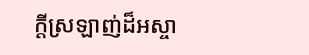ក្តីស្រឡាញ់ដ៏អស្ចា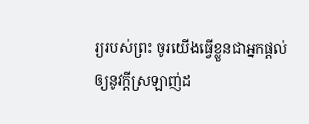រ្យរបស់ព្រះ ចូរយើងធ្វើខ្លួនជាអ្នកផ្តល់ឲ្យនូវក្តីស្រឡាញ់ដ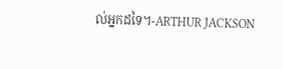ល់អ្នកដទៃ។-ARTHUR JACKSON